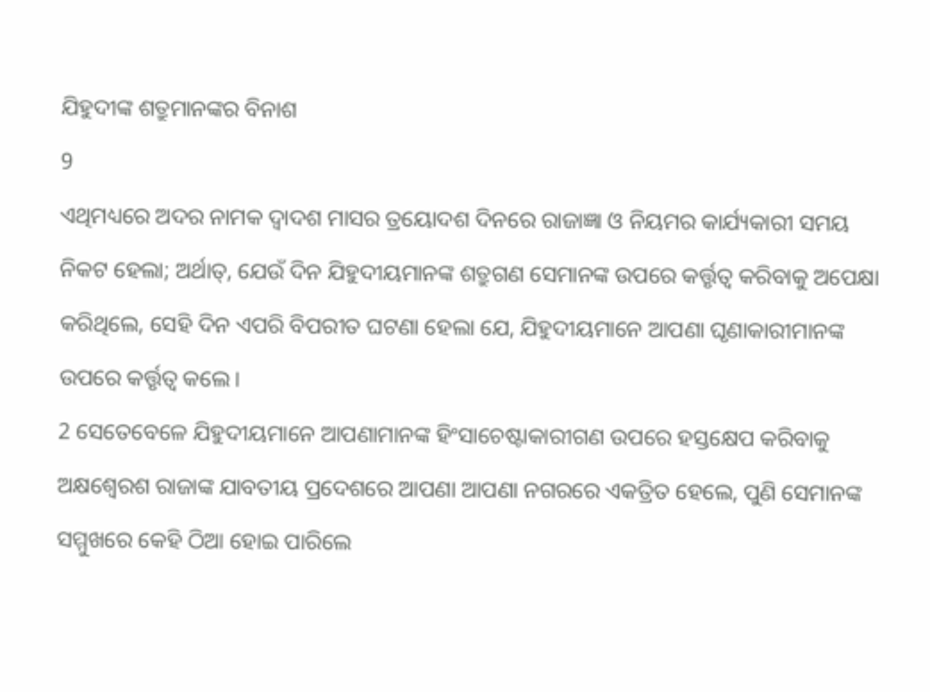ଯିହୁଦୀଙ୍କ ଶତ୍ରୁମାନଙ୍କର ବିନାଶ
9
ଏଥିମଧ୍ୟରେ ଅଦର ନାମକ ଦ୍ୱାଦଶ ମାସର ତ୍ରୟୋଦଶ ଦିନରେ ରାଜାଜ୍ଞା ଓ ନିୟମର କାର୍ଯ୍ୟକାରୀ ସମୟ ନିକଟ ହେଲା; ଅର୍ଥାତ୍, ଯେଉଁ ଦିନ ଯିହୁଦୀୟମାନଙ୍କ ଶତ୍ରୁଗଣ ସେମାନଙ୍କ ଉପରେ କର୍ତ୍ତୃତ୍ୱ କରିବାକୁ ଅପେକ୍ଷା କରିଥିଲେ, ସେହି ଦିନ ଏପରି ବିପରୀତ ଘଟଣା ହେଲା ଯେ, ଯିହୁଦୀୟମାନେ ଆପଣା ଘୃଣାକାରୀମାନଙ୍କ ଉପରେ କର୍ତ୍ତୃତ୍ୱ କଲେ।
2 ସେତେବେଳେ ଯିହୁଦୀୟମାନେ ଆପଣାମାନଙ୍କ ହିଂସାଚେଷ୍ଟାକାରୀଗଣ ଉପରେ ହସ୍ତକ୍ଷେପ କରିବାକୁ ଅକ୍ଷଶ୍ୱେରଶ ରାଜାଙ୍କ ଯାବତୀୟ ପ୍ରଦେଶରେ ଆପଣା ଆପଣା ନଗରରେ ଏକତ୍ରିତ ହେଲେ, ପୁଣି ସେମାନଙ୍କ ସମ୍ମୁଖରେ କେହି ଠିଆ ହୋଇ ପାରିଲେ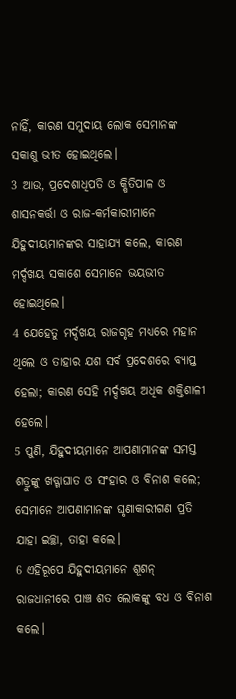ନାହିଁ, କାରଣ ସମୁଦାୟ ଲୋକ ସେମାନଙ୍କ ସକାଶୁ ଭୀତ ହୋଇଥିଲେ।
3 ଆଉ, ପ୍ରଦେଶାଧିପତି ଓ କ୍ଷିତିପାଳ ଓ ଶାସନକର୍ତ୍ତା ଓ ରାଜ-କର୍ମକାରୀମାନେ ଯିହୁଦୀୟମାନଙ୍କର ସାହାଯ୍ୟ କଲେ, କାରଣ ମର୍ଦ୍ଦଖୟ ସକାଶେ ସେମାନେ ଭୟଭୀତ ହୋଇଥିଲେ।
4 ଯେହେତୁ ମର୍ଦ୍ଦଖୟ ରାଜଗୃହ ମଧ୍ୟରେ ମହାନ ଥିଲେ ଓ ତାହାର ଯଶ ସର୍ବ ପ୍ରଦେଶରେ ବ୍ୟାପ୍ତ ହେଲା; କାରଣ ସେହି ମର୍ଦ୍ଦଖୟ ଅଧିକ ଶକ୍ତିଶାଳୀ ହେଲେ।
5 ପୁଣି, ଯିହୁଦୀୟମାନେ ଆପଣାମାନଙ୍କ ସମସ୍ତ ଶତ୍ରୁଙ୍କୁ ଖଡ୍ଗାଘାତ ଓ ସଂହାର ଓ ବିନାଶ କଲେ; ସେମାନେ ଆପଣାମାନଙ୍କ ଘୃଣାକାରୀଗଣ ପ୍ରତି ଯାହା ଇଚ୍ଛା, ତାହା କଲେ।
6 ଏହିରୂପେ ଯିହୁଦୀୟମାନେ ଶୂଶନ୍ ରାଜଧାନୀରେ ପାଞ୍ଚ ଶତ ଲୋକଙ୍କୁ ବଧ ଓ ବିନାଶ କଲେ।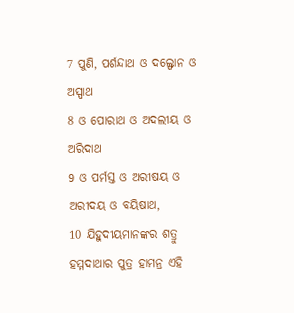7 ପୁଣି, ପର୍ଶନ୍ଦାଥ ଓ ଦଲ୍ଫୋନ ଓ ଅସ୍ପାଥ
8 ଓ ପୋରାଥ ଓ ଅଦଲୀୟ ଓ ଅରିଦାଥ
9 ଓ ପର୍ମସ୍ତ ଓ ଅରୀଷୟ ଓ ଅରୀଦୟ ଓ ବୟିଷାଥ,
10 ଯିହୁଦୀୟମାନଙ୍କର ଶତ୍ରୁ ହମ୍ମଦାଥାର ପୁତ୍ର ହାମନ୍ର ଏହି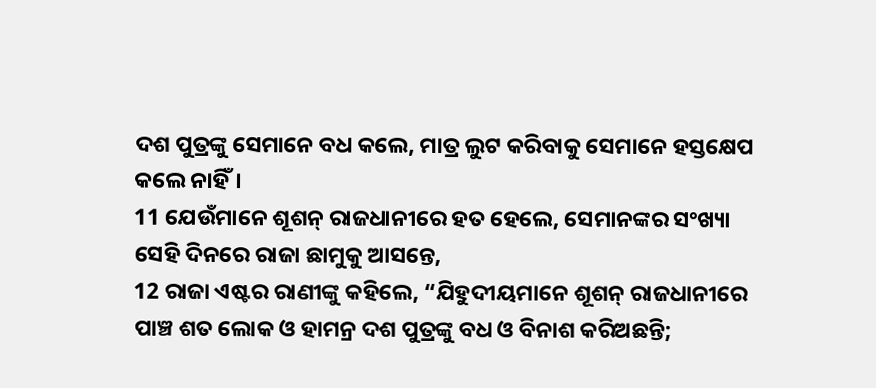ଦଶ ପୁତ୍ରଙ୍କୁ ସେମାନେ ବଧ କଲେ, ମାତ୍ର ଲୁଟ କରିବାକୁ ସେମାନେ ହସ୍ତକ୍ଷେପ କଲେ ନାହିଁ।
11 ଯେଉଁମାନେ ଶୂଶନ୍ ରାଜଧାନୀରେ ହତ ହେଲେ, ସେମାନଙ୍କର ସଂଖ୍ୟା ସେହି ଦିନରେ ରାଜା ଛାମୁକୁ ଆସନ୍ତେ,
12 ରାଜା ଏଷ୍ଟର ରାଣୀଙ୍କୁ କହିଲେ, “ଯିହୁଦୀୟମାନେ ଶୂଶନ୍ ରାଜଧାନୀରେ ପାଞ୍ଚ ଶତ ଲୋକ ଓ ହାମନ୍ର ଦଶ ପୁତ୍ରଙ୍କୁ ବଧ ଓ ବିନାଶ କରିଅଛନ୍ତି;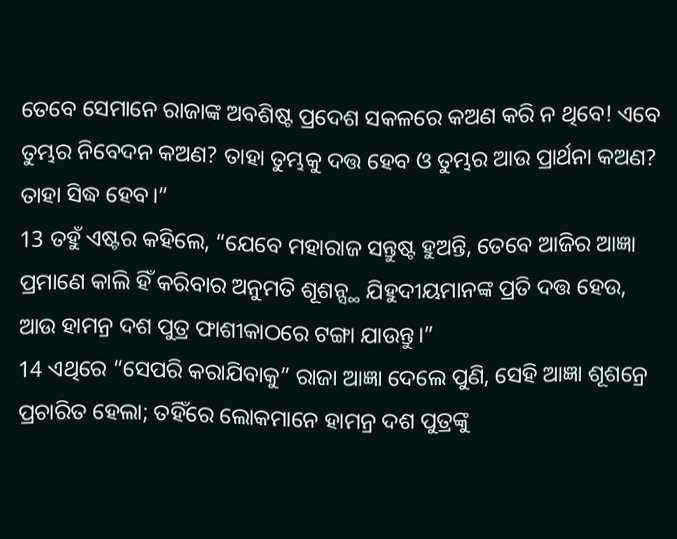ତେବେ ସେମାନେ ରାଜାଙ୍କ ଅବଶିଷ୍ଟ ପ୍ରଦେଶ ସକଳରେ କଅଣ କରି ନ ଥିବେ! ଏବେ ତୁମ୍ଭର ନିବେଦନ କଅଣ? ତାହା ତୁମ୍ଭକୁ ଦତ୍ତ ହେବ ଓ ତୁମ୍ଭର ଆଉ ପ୍ରାର୍ଥନା କଅଣ? ତାହା ସିଦ୍ଧ ହେବ।”
13 ତହୁଁ ଏଷ୍ଟର କହିଲେ, “ଯେବେ ମହାରାଜ ସନ୍ତୁଷ୍ଟ ହୁଅନ୍ତି, ତେବେ ଆଜିର ଆଜ୍ଞା ପ୍ରମାଣେ କାଲି ହିଁ କରିବାର ଅନୁମତି ଶୂଶନ୍ସ୍ଥ ଯିହୁଦୀୟମାନଙ୍କ ପ୍ରତି ଦତ୍ତ ହେଉ, ଆଉ ହାମନ୍ର ଦଶ ପୁତ୍ର ଫାଶୀକାଠରେ ଟଙ୍ଗା ଯାଉନ୍ତୁ।”
14 ଏଥିରେ “ସେପରି କରାଯିବାକୁ” ରାଜା ଆଜ୍ଞା ଦେଲେ ପୁଣି, ସେହି ଆଜ୍ଞା ଶୂଶନ୍ରେ ପ୍ରଚାରିତ ହେଲା; ତହିଁରେ ଲୋକମାନେ ହାମନ୍ର ଦଶ ପୁତ୍ରଙ୍କୁ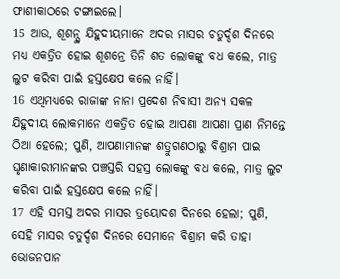ଫାଶୀକାଠରେ ଟଙ୍ଗାଇଲେ।
15 ଆଉ, ଶୂଶନ୍ସ୍ଥ ଯିହୁଦୀୟମାନେ ଅଦର ମାସର ଚତୁର୍ଦ୍ଦଶ ଦିନରେ ମଧ୍ୟ ଏକତ୍ରିତ ହୋଇ ଶୂଶନ୍ରେ ତିନି ଶତ ଲୋକଙ୍କୁ ବଧ କଲେ, ମାତ୍ର ଲୁଟ କରିବା ପାଇଁ ହସ୍ତକ୍ଷେପ କଲେ ନାହିଁ।
16 ଏଥିମଧ୍ୟରେ ରାଜାଙ୍କ ନାନା ପ୍ରଦେଶ ନିବାସୀ ଅନ୍ୟ ସକଳ ଯିହୁଦୀୟ ଲୋକମାନେ ଏକତ୍ରିତ ହୋଇ ଆପଣା ଆପଣା ପ୍ରାଣ ନିମନ୍ତେ ଠିଆ ହେଲେ; ପୁଣି, ଆପଣାମାନଙ୍କ ଶତ୍ରୁଗଣଠାରୁ ବିଶ୍ରାମ ପାଇ ଘୃଣାକାରୀମାନଙ୍କର ପଞ୍ଚସ୍ତରି ସହସ୍ର ଲୋକଙ୍କୁ ବଧ କଲେ, ମାତ୍ର ଲୁଟ କରିବା ପାଇଁ ହସ୍ତକ୍ଷେପ କଲେ ନାହିଁ।
17 ଏହି ସମସ୍ତ ଅଦର ମାସର ତ୍ରୟୋଦଶ ଦିନରେ ହେଲା; ପୁଣି, ସେହି ମାସର ଚତୁର୍ଦ୍ଦଶ ଦିନରେ ସେମାନେ ବିଶ୍ରାମ କରି ତାହା ଭୋଜନପାନ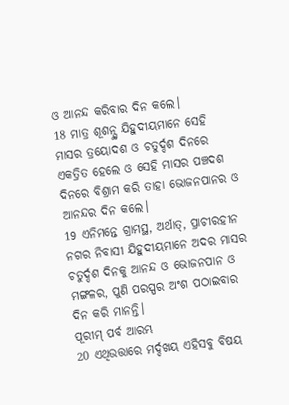ଓ ଆନନ୍ଦ କରିବାର ଦିନ କଲେ।
18 ମାତ୍ର ଶୂଶନ୍ସ୍ଥ ଯିହୁଦୀୟମାନେ ସେହି ମାସର ତ୍ରୟୋଦଶ ଓ ଚତୁର୍ଦ୍ଦଶ ଦିନରେ ଏକତ୍ରିତ ହେଲେ ଓ ସେହି ମାସର ପଞ୍ଚଦଶ ଦିନରେ ବିଶ୍ରାମ କରି ତାହା ଭୋଜନପାନର ଓ ଆନନ୍ଦର ଦିନ କଲେ।
19 ଏନିମନ୍ତେ ଗ୍ରାମସ୍ଥ, ଅର୍ଥାତ୍, ପ୍ରାଚୀରହୀନ ନଗର ନିବାସୀ ଯିହୁଦୀୟମାନେ ଅଦର ମାସର ଚତୁର୍ଦ୍ଦଶ ଦିନକୁ ଆନନ୍ଦ ଓ ଭୋଜନପାନ ଓ ମଙ୍ଗଳର, ପୁଣି ପରସ୍ପର ଅଂଶ ପଠାଇବାର ଦିନ କରି ମାନନ୍ତି।
ପୂରୀମ୍ ପର୍ବ ଆରମ୍ଭ
20 ଏଥିଉତ୍ତାରେ ମର୍ଦ୍ଦଖୟ ଏହିସବୁ ବିଷୟ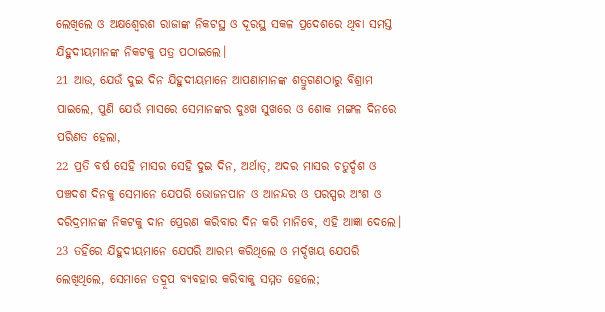ଲେଖିଲେ ଓ ଅକ୍ଷଶ୍ୱେରଶ ରାଜାଙ୍କ ନିକଟସ୍ଥ ଓ ଦୂରସ୍ଥ ସକଳ ପ୍ରଦେଶରେ ଥିବା ସମସ୍ତ ଯିହୁଦୀୟମାନଙ୍କ ନିକଟକୁ ପତ୍ର ପଠାଇଲେ।
21 ଆଉ, ଯେଉଁ ଦୁଇ ଦିନ ଯିହୁଦୀୟମାନେ ଆପଣାମାନଙ୍କ ଶତ୍ରୁଗଣଠାରୁ ବିଶ୍ରାମ ପାଇଲେ, ପୁଣି ଯେଉଁ ମାସରେ ସେମାନଙ୍କର ଦୁଃଖ ସୁଖରେ ଓ ଶୋକ ମଙ୍ଗଳ ଦିନରେ ପରିଣତ ହେଲା,
22 ପ୍ରତି ବର୍ଷ ସେହି ମାସର ସେହି ଦୁଇ ଦିନ, ଅର୍ଥାତ୍, ଅଦର ମାସର ଚତୁର୍ଦ୍ଦଶ ଓ ପଞ୍ଚଦଶ ଦିନକୁ ସେମାନେ ଯେପରି ଭୋଜନପାନ ଓ ଆନନ୍ଦର ଓ ପରସ୍ପର ଅଂଶ ଓ ଦରିଦ୍ରମାନଙ୍କ ନିକଟକୁ ଦାନ ପ୍ରେରଣ କରିବାର ଦିନ କରି ମାନିବେ, ଏହି ଆଜ୍ଞା ଦେଲେ।
23 ତହିଁରେ ଯିହୁଦୀୟମାନେ ଯେପରି ଆରମ୍ଭ କରିଥିଲେ ଓ ମର୍ଦ୍ଦଖୟ ଯେପରି ଲେଖିଥିଲେ, ସେମାନେ ତଦ୍ରୂପ ବ୍ୟବହାର କରିବାକୁ ସମ୍ମତ ହେଲେ;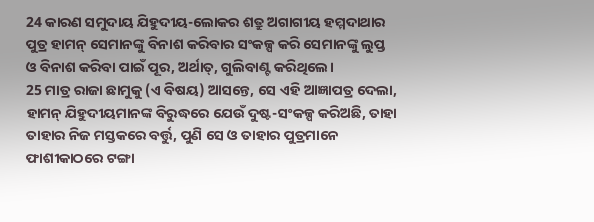24 କାରଣ ସମୁଦାୟ ଯିହୁଦୀୟ-ଲୋକର ଶତ୍ରୁ ଅଗାଗୀୟ ହମ୍ମଦାଥାର ପୁତ୍ର ହାମନ୍ ସେମାନଙ୍କୁ ବିନାଶ କରିବାର ସଂକଳ୍ପ କରି ସେମାନଙ୍କୁ ଲୁପ୍ତ ଓ ବିନାଶ କରିବା ପାଇଁ ପୂର, ଅର୍ଥାତ୍, ଗୁଲିବାଣ୍ଟ କରିଥିଲେ।
25 ମାତ୍ର ରାଜା ଛାମୁକୁ (ଏ ବିଷୟ) ଆସନ୍ତେ, ସେ ଏହି ଆଜ୍ଞାପତ୍ର ଦେଲା, ହାମନ୍ ଯିହୁଦୀୟମାନଙ୍କ ବିରୁଦ୍ଧରେ ଯେଉଁ ଦୁଷ୍ଟ-ସଂକଳ୍ପ କରିଅଛି, ତାହା ତାହାର ନିଜ ମସ୍ତକରେ ବର୍ତ୍ତୁ, ପୁଣି ସେ ଓ ତାହାର ପୁତ୍ରମାନେ ଫାଶୀକାଠରେ ଟଙ୍ଗା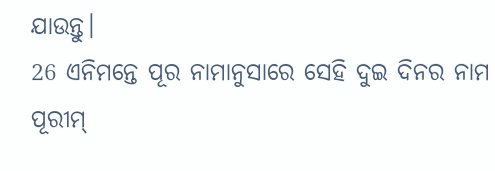ଯାଉନ୍ତୁ।
26 ଏନିମନ୍ତେ ପୂର ନାମାନୁସାରେ ସେହି ଦୁଇ ଦିନର ନାମ ପୂରୀମ୍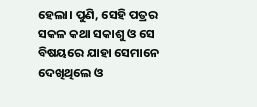ହେଲା। ପୁଣି, ସେହି ପତ୍ରର ସକଳ କଥା ସକାଶୁ ଓ ସେ ବିଷୟରେ ଯାହା ସେମାନେ ଦେଖିଥିଲେ ଓ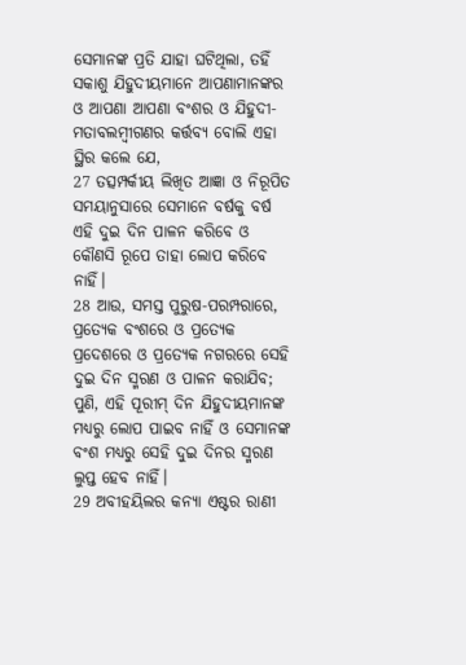ସେମାନଙ୍କ ପ୍ରତି ଯାହା ଘଟିଥିଲା, ତହିଁ ସକାଶୁ ଯିହୁଦୀୟମାନେ ଆପଣାମାନଙ୍କର ଓ ଆପଣା ଆପଣା ବଂଶର ଓ ଯିହୁଦୀ-ମତାବଲମ୍ବୀଗଣର କର୍ତ୍ତବ୍ୟ ବୋଲି ଏହା ସ୍ଥିର କଲେ ଯେ,
27 ତତ୍ସମ୍ପର୍କୀୟ ଲିଖିତ ଆଜ୍ଞା ଓ ନିରୂପିତ ସମୟାନୁସାରେ ସେମାନେ ବର୍ଷକୁ ବର୍ଷ ଏହି ଦୁଇ ଦିନ ପାଳନ କରିବେ ଓ କୌଣସି ରୂପେ ତାହା ଲୋପ କରିବେ ନାହିଁ।
28 ଆଉ, ସମସ୍ତ ପୁରୁଷ-ପରମ୍ପରାରେ, ପ୍ରତ୍ୟେକ ବଂଶରେ ଓ ପ୍ରତ୍ୟେକ ପ୍ରଦେଶରେ ଓ ପ୍ରତ୍ୟେକ ନଗରରେ ସେହି ଦୁଇ ଦିନ ସ୍ମରଣ ଓ ପାଳନ କରାଯିବ; ପୁଣି, ଏହି ପୂରୀମ୍ ଦିନ ଯିହୁଦୀୟମାନଙ୍କ ମଧ୍ୟରୁ ଲୋପ ପାଇବ ନାହିଁ ଓ ସେମାନଙ୍କ ବଂଶ ମଧ୍ୟରୁ ସେହି ଦୁଇ ଦିନର ସ୍ମରଣ ଲୁପ୍ତ ହେବ ନାହିଁ।
29 ଅବୀହୟିଲର କନ୍ୟା ଏଷ୍ଟର ରାଣୀ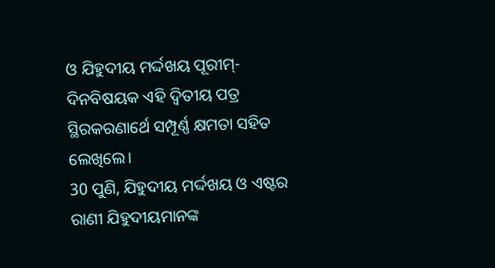ଓ ଯିହୁଦୀୟ ମର୍ଦ୍ଦଖୟ ପୂରୀମ୍-ଦିନବିଷୟକ ଏହି ଦ୍ୱିତୀୟ ପତ୍ର ସ୍ଥିରକରଣାର୍ଥେ ସମ୍ପୂର୍ଣ୍ଣ କ୍ଷମତା ସହିତ ଲେଖିଲେ।
30 ପୁଣି, ଯିହୁଦୀୟ ମର୍ଦ୍ଦଖୟ ଓ ଏଷ୍ଟର ରାଣୀ ଯିହୁଦୀୟମାନଙ୍କ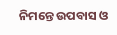ନିମନ୍ତେ ଉପବାସ ଓ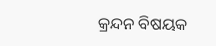କ୍ରନ୍ଦନ ବିଷୟକ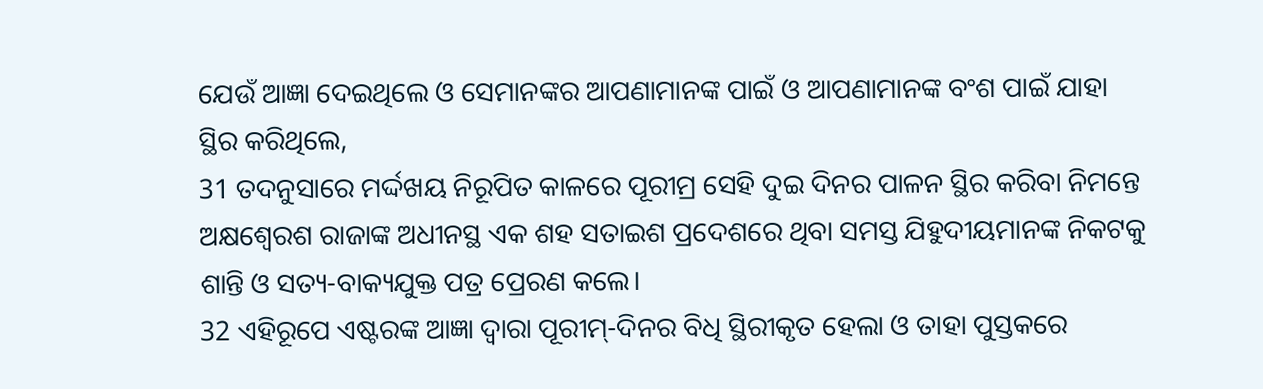ଯେଉଁ ଆଜ୍ଞା ଦେଇଥିଲେ ଓ ସେମାନଙ୍କର ଆପଣାମାନଙ୍କ ପାଇଁ ଓ ଆପଣାମାନଙ୍କ ବଂଶ ପାଇଁ ଯାହା ସ୍ଥିର କରିଥିଲେ,
31 ତଦନୁସାରେ ମର୍ଦ୍ଦଖୟ ନିରୂପିତ କାଳରେ ପୂରୀମ୍ର ସେହି ଦୁଇ ଦିନର ପାଳନ ସ୍ଥିର କରିବା ନିମନ୍ତେ ଅକ୍ଷଶ୍ୱେରଶ ରାଜାଙ୍କ ଅଧୀନସ୍ଥ ଏକ ଶହ ସତାଇଶ ପ୍ରଦେଶରେ ଥିବା ସମସ୍ତ ଯିହୁଦୀୟମାନଙ୍କ ନିକଟକୁ ଶାନ୍ତି ଓ ସତ୍ୟ-ବାକ୍ୟଯୁକ୍ତ ପତ୍ର ପ୍ରେରଣ କଲେ।
32 ଏହିରୂପେ ଏଷ୍ଟରଙ୍କ ଆଜ୍ଞା ଦ୍ୱାରା ପୂରୀମ୍-ଦିନର ବିଧି ସ୍ଥିରୀକୃତ ହେଲା ଓ ତାହା ପୁସ୍ତକରେ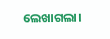ଲେଖାଗଲା।